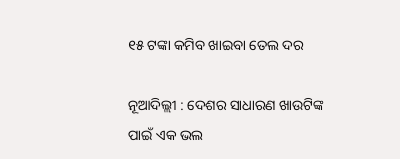୧୫ ଟଙ୍କା କମିବ ଖାଇବା ତେଲ ଦର

ନୂଆଦିଲ୍ଲୀ : ଦେଶର ସାଧାରଣ ଖାଉଟିଙ୍କ ପାଇଁ ଏକ ଭଲ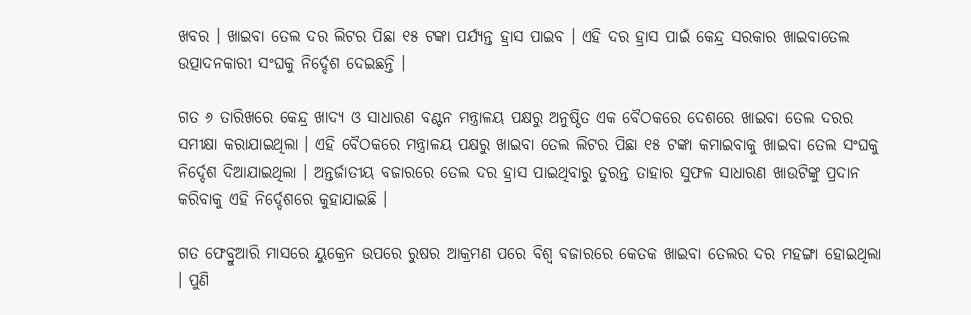ଖବର । ଖାଇବା ତେଲ ଦର ଲିଟର ପିଛା ୧୫ ଟଙ୍କା ପର୍ଯ୍ୟନ୍ତ ହ୍ରାସ ପାଇବ । ଏହି ଦର ହ୍ରାସ ପାଇଁ କେନ୍ଦ୍ର ସରକାର ଖାଇବାତେଲ ଉତ୍ପାଦନକାରୀ ସଂଘକୁ ନିର୍ଦ୍ଦେଶ ଦେଇଛନ୍ତି ।

ଗତ ୬ ତାରିଖରେ କେନ୍ଦ୍ର ଖାଦ୍ୟ ଓ ସାଧାରଣ ବଣ୍ଟନ ମନ୍ତ୍ରାଳୟ ପକ୍ଷରୁ ଅନୁଷ୍ଠିତ ଏକ ବୈଠକରେ ଦେଶରେ ଖାଇବା ତେଲ ଦରର ସମୀକ୍ଷା କରାଯାଇଥିଲା । ଏହି ବୈଠକରେ ମନ୍ତ୍ରାଳୟ ପକ୍ଷରୁ ଖାଇବା ତେଲ ଲିଟର ପିଛା ୧୫ ଟଙ୍କା କମାଇବାକୁ ଖାଇବା ତେଲ ସଂଘକୁ ନିର୍ଦ୍ଦେଶ ଦିଆଯାଇଥିଲା । ଅନ୍ତର୍ଜାତୀୟ ବଜାରରେ ତେଲ ଦର ହ୍ରାସ ପାଇଥିବାରୁ ତୁରନ୍ତ ତାହାର ସୁଫଳ ସାଧାରଣ ଖାଉଟିଙ୍କୁ ପ୍ରଦାନ କରିବାକୁ ଏହି ନିର୍ଦ୍ଦେଶରେ କୁହାଯାଇଛି ।

ଗତ ଫେବ୍ରୁଆରି ମାସରେ ୟୁକ୍ରେନ ଉପରେ ରୁଷର ଆକ୍ରମଣ ପରେ ବିଶ୍ବ ବଜାରରେ କେତକ ଖାଇବା ତେଲର ଦର ମହଙ୍ଗା ହୋଇଥିଲା । ପୁଣି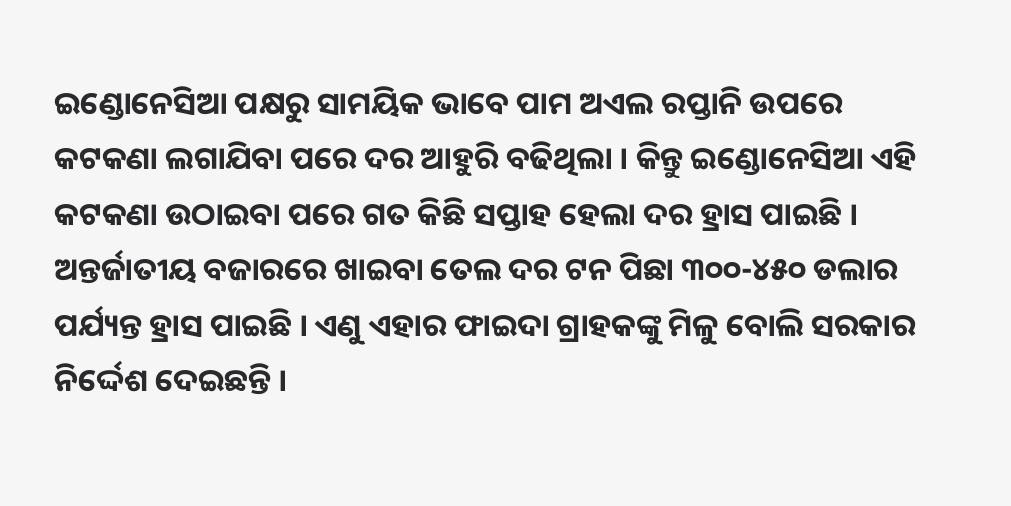ଇଣ୍ଡୋନେସିଆ ପକ୍ଷରୁ ସାମୟିକ ଭାବେ ପାମ ଅଏଲ ରପ୍ତାନି ଉପରେ କଟକଣା ଲଗାଯିବା ପରେ ଦର ଆହୁରି ବଢିଥିଲା । କିନ୍ତୁ ଇଣ୍ଡୋନେସିଆ ଏହି କଟକଣା ଉଠାଇବା ପରେ ଗତ କିଛି ସପ୍ତାହ ହେଲା ଦର ହ୍ରାସ ପାଇଛି । ଅନ୍ତର୍ଜାତୀୟ ବଜାରରେ ଖାଇବା ତେଲ ଦର ଟନ ପିଛା ୩୦୦-୪୫୦ ଡଲାର ପର୍ଯ୍ୟନ୍ତ ହ୍ରାସ ପାଇଛି । ଏଣୁ ଏହାର ଫାଇଦା ଗ୍ରାହକଙ୍କୁ ମିଳୁ ବୋଲି ସରକାର ନିର୍ଦ୍ଦେଶ ଦେଇଛନ୍ତି ।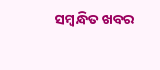ସମ୍ବନ୍ଧିତ ଖବର